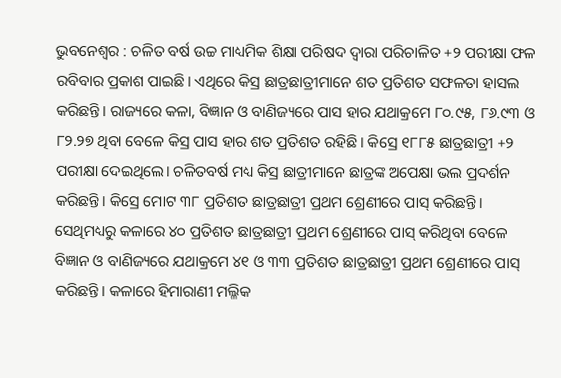ଭୁବନେଶ୍ୱର : ଚଳିତ ବର୍ଷ ଉଚ୍ଚ ମାଧ୍ୟମିକ ଶିକ୍ଷା ପରିଷଦ ଦ୍ୱାରା ପରିଚାଳିତ +୨ ପରୀକ୍ଷା ଫଳ ରବିବାର ପ୍ରକାଶ ପାଇଛି। ଏଥିରେ କିସ୍ର ଛାତ୍ରଛାତ୍ରୀମାନେ ଶତ ପ୍ରତିଶତ ସଫଳତା ହାସଲ କରିଛନ୍ତି। ରାଜ୍ୟରେ କଳା, ବିଜ୍ଞାନ ଓ ବାଣିଜ୍ୟରେ ପାସ ହାର ଯଥାକ୍ରମେ ୮୦.୯୫, ୮୬.୯୩ ଓ ୮୨.୨୭ ଥିବା ବେଳେ କିସ୍ର ପାସ ହାର ଶତ ପ୍ରତିଶତ ରହିଛି। କିସ୍ରେ ୧୮୮୫ ଛାତ୍ରଛାତ୍ରୀ +୨ ପରୀକ୍ଷା ଦେଇଥିଲେ। ଚଳିତବର୍ଷ ମଧ୍ୟ କିସ୍ର ଛାତ୍ରୀମାନେ ଛାତ୍ରଙ୍କ ଅପେକ୍ଷା ଭଲ ପ୍ରଦର୍ଶନ କରିଛନ୍ତି। କିସ୍ରେ ମୋଟ ୩୮ ପ୍ରତିଶତ ଛାତ୍ରଛାତ୍ରୀ ପ୍ରଥମ ଶ୍ରେଣୀରେ ପାସ୍ କରିଛନ୍ତି। ସେଥିମଧ୍ୟରୁ କଳାରେ ୪୦ ପ୍ରତିଶତ ଛାତ୍ରଛାତ୍ରୀ ପ୍ରଥମ ଶ୍ରେଣୀରେ ପାସ୍ କରିଥିବା ବେଳେ ବିଜ୍ଞାନ ଓ ବାଣିଜ୍ୟରେ ଯଥାକ୍ରମେ ୪୧ ଓ ୩୩ ପ୍ରତିଶତ ଛାତ୍ରଛାତ୍ରୀ ପ୍ରଥମ ଶ୍ରେଣୀରେ ପାସ୍ କରିଛନ୍ତି। କଳାରେ ହିମାରାଣୀ ମଲ୍ଳିକ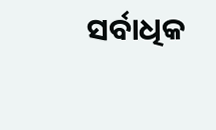ସର୍ବାଧିକ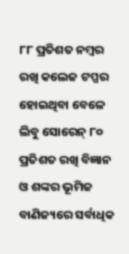୮୮ ପ୍ରତିଶତ ନମ୍ବର ରଖି କଲେଜ ଟପ୍ପର ହୋଇଥିବା ବେଳେ ଲିବୁ ସୋରେନ୍ ୮୦ ପ୍ରତିଶତ ରଖି ବିଜ୍ଞାନ ଓ ଶଙ୍କର ଭୂମିଜ ବାଣିଜ୍ୟରେ ସର୍ବାଧିକ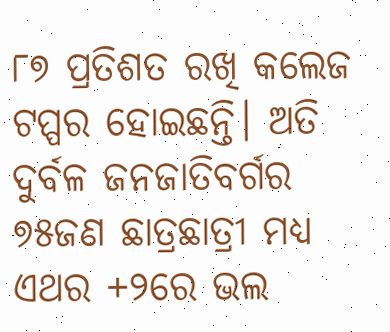୮୭ ପ୍ରତିଶତ ରଖି କଲେଜ ଟପ୍ପର ହୋଇଛନ୍ତି। ଅତି ଦୁର୍ବଳ ଜନଜାତିବର୍ଗର ୭୫ଜଣ ଛାତ୍ରଛାତ୍ରୀ ମଧ୍ୟ ଏଥର +୨ରେ ଭଲ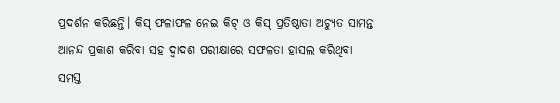ପ୍ରଦର୍ଶନ କରିଛନ୍ତି। କିସ୍ ଫଳାଫଳ ନେଇ କିଟ୍ ଓ କିସ୍ ପ୍ରତିଷ୍ଠାତା ଅଚ୍ୟୁତ ସାମନ୍ତ ଆନନ୍ଦ ପ୍ରକାଶ କରିବା ସହ ଦ୍ୱାଦଶ ପରୀକ୍ଷାରେ ସଫଳତା ହାସଲ କରିଥିବା ସମସ୍ତ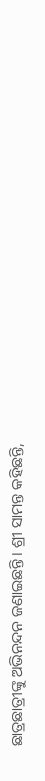ଛାତ୍ରଛାତ୍ରୀଙ୍କୁ ଅଭିନନ୍ଦନ ଜଣାଇଛନ୍ତି। ଶ୍ରୀ ସାମନ୍ତ କହିଛନ୍ତି,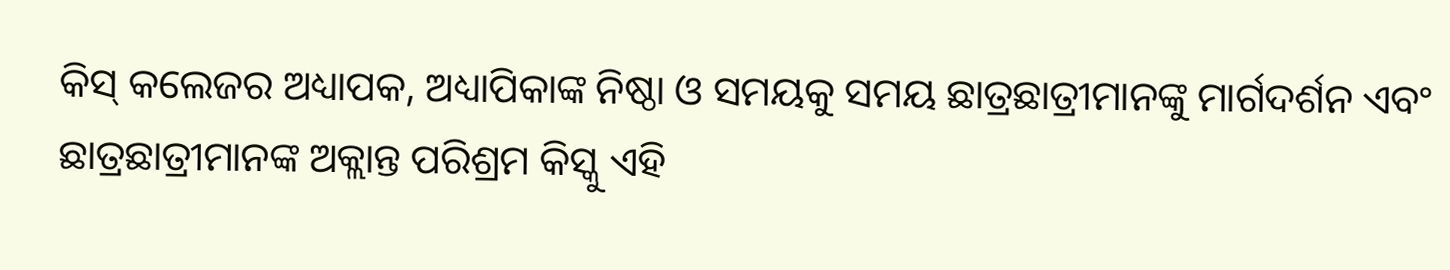କିସ୍ କଲେଜର ଅଧ୍ୟାପକ, ଅଧ୍ୟାପିକାଙ୍କ ନିଷ୍ଠା ଓ ସମୟକୁ ସମୟ ଛାତ୍ରଛାତ୍ରୀମାନଙ୍କୁ ମାର୍ଗଦର୍ଶନ ଏବଂ ଛାତ୍ରଛାତ୍ରୀମାନଙ୍କ ଅକ୍ଲାନ୍ତ ପରିଶ୍ରମ କିସ୍କୁ ଏହି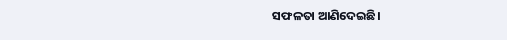ସଫଳତା ଆଣିଦେଇଛି।